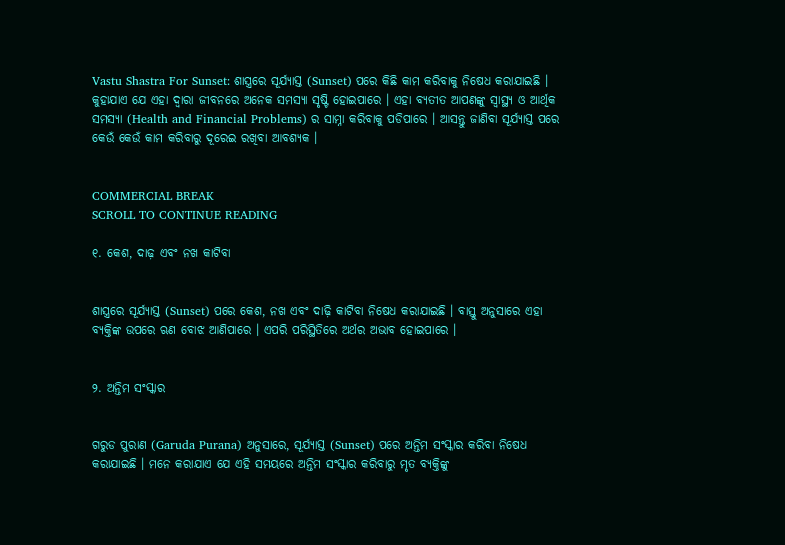Vastu Shastra For Sunset: ଶାସ୍ତ୍ରରେ ସୂର୍ଯ୍ୟାସ୍ତ (Sunset) ପରେ କିଛି କାମ କରିବାକୁ ନିଷେଧ କରାଯାଇଛି । କୁହାଯାଏ ଯେ ଏହା ଦ୍ୱାରା ଜୀବନରେ ଅନେକ ସମସ୍ୟା ସୃଷ୍ଟି ହୋଇପାରେ । ଏହା ବ୍ୟତୀତ ଆପଣଙ୍କୁ ସ୍ୱାସ୍ଥ୍ୟ ଓ ଆର୍ଥିକ ସମସ୍ୟା (Health and Financial Problems) ର ସାମ୍ନା କରିବାକୁ ପଡିପାରେ । ଆସନ୍ତୁ ଜାଣିବା ସୂର୍ଯ୍ୟାସ୍ତ ପରେ କେଉଁ କେଉଁ କାମ କରିବାରୁ ଦୂରେଇ ରଖିବା ଆବଶ୍ୟକ ।


COMMERCIAL BREAK
SCROLL TO CONTINUE READING

୧. କେଶ, ଦାଢ଼ ଏବଂ ନଖ କାଟିବା


ଶାସ୍ତ୍ରରେ ସୂର୍ଯ୍ୟାସ୍ତ (Sunset) ପରେ କେଶ, ନଖ ଏବଂ ଦାଢ଼ି କାଟିବା ନିଷେଧ କରାଯାଇଛି । ବାସ୍ତୁ ଅନୁସାରେ ଏହା ବ୍ୟକ୍ତିଙ୍କ ଉପରେ ଋଣ ବୋଝ ଆଣିପାରେ । ଏପରି ପରିସ୍ଥିତିରେ ଅର୍ଥର ଅଭାବ ହୋଇପାରେ ।


୨. ଅନ୍ତିମ ସଂସ୍କାର


ଗରୁଡ ପୁରାଣ (Garuda Purana) ଅନୁସାରେ, ସୂର୍ଯ୍ୟାସ୍ତ (Sunset) ପରେ ଅନ୍ତିମ ସଂସ୍କାର କରିବା ନିଷେଧ କରାଯାଇଛି । ମନେ କରାଯାଏ ଯେ ଏହି ସମୟରେ ଅନ୍ତିମ ସଂସ୍କାର କରିବାରୁ ମୃତ ବ୍ୟକ୍ତିଙ୍କୁ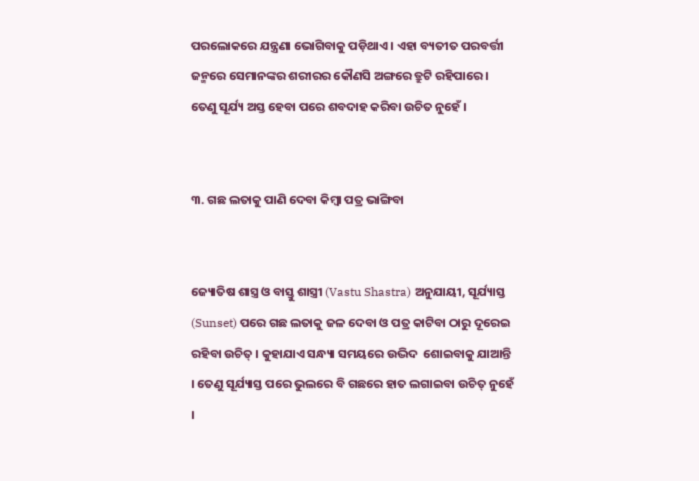ପରଲୋକରେ ଯନ୍ତ୍ରଣା ଭୋଗିବାକୁ ପଡ଼ିଥାଏ । ଏହା ବ୍ୟତୀତ ପରବର୍ତ୍ତୀ ଜନ୍ମରେ ସେମାନଙ୍କର ଶରୀରର କୌଣସି ଅଙ୍ଗରେ ତ୍ରୁଟି ରହିପାରେ । ତେଣୁ ସୂର୍ଯ୍ୟ ଅସ୍ତ ହେବା ପରେ ଶବଦାହ କରିବା ଉଚିତ ନୁହେଁ ।


୩. ଗଛ ଲତାକୁ ପାଣି ଦେବା କିମ୍ବା ପତ୍ର ଭାଙ୍ଗିବା


ଜ୍ୟୋତିଷ ଶାସ୍ତ୍ର ଓ ବାସ୍ତୁ ଶାସ୍ତ୍ରୀ (Vastu Shastra) ଅନୁଯାୟୀ, ସୂର୍ଯ୍ୟାସ୍ତ (Sunset) ପରେ ଗଛ ଲତାକୁ ଜଳ ଦେବା ଓ ପତ୍ର କାଟିବା ଠାରୁ ଦୂରେଇ ରହିବା ଉଚିତ୍ । କୁହାଯାଏ ସନ୍ଧ୍ୟା ସମୟରେ ଉଦ୍ଭିଦ  ଶୋଇବାକୁ ଯାଆନ୍ତି । ତେଣୁ ସୂର୍ଯ୍ୟାସ୍ତ ପରେ ଭୁଲରେ ବି ଗଛରେ ହାତ ଲଗାଇବା ଉଚିତ୍ ନୁହେଁ ।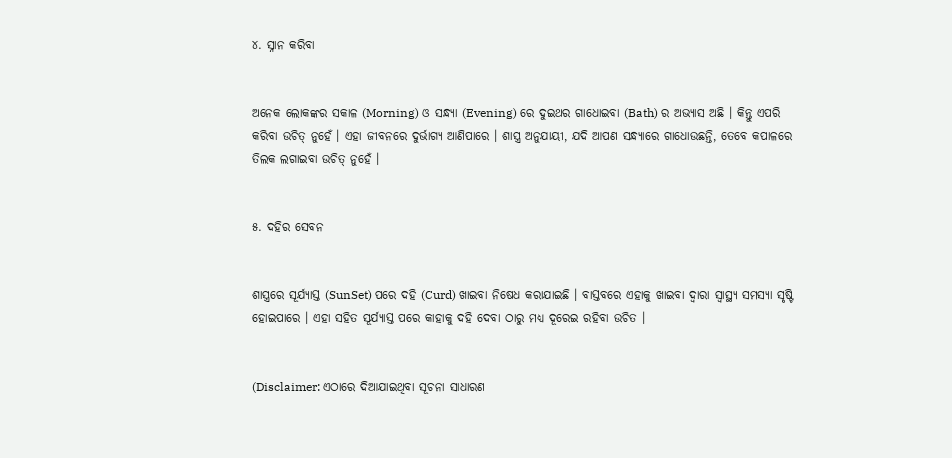୪. ସ୍ନାନ କରିବା


ଅନେକ ଲୋକଙ୍କର ସକାଳ (Morning) ଓ ସନ୍ଧ୍ୟା (Evening) ରେ ଦୁଇଥର ଗାଧୋଇବା (Bath) ର ଅଭ୍ୟାସ ଅଛି । କିନ୍ତୁ ଏପରି କରିବା ଉଚିତ୍ ନୁହେଁ । ଏହା ଜୀବନରେ ଦୁର୍ଭାଗ୍ୟ ଆଣିପାରେ । ଶାସ୍ତ୍ର ଅନୁଯାୟୀ, ଯଦି ଆପଣ ସନ୍ଧ୍ୟାରେ ଗାଧୋଉଛନ୍ତି, ତେବେ କପାଳରେ ତିଲକ ଲଗାଇବା ଉଚିତ୍ ନୁହେଁ ।


୫. ଦହିର ସେବନ


ଶାସ୍ତ୍ରରେ ସୂର୍ଯ୍ୟାସ୍ତ (SunSet) ପରେ ଦହି (Curd) ଖାଇବା ନିଷେଧ କରାଯାଇଛି । ବାସ୍ତବରେ ଏହାକୁ ଖାଇବା ଦ୍ୱାରା ସ୍ୱାସ୍ଥ୍ୟ ସମସ୍ୟା ସୃଷ୍ଟି ହୋଇପାରେ । ଏହା ସହିତ ସୂର୍ଯ୍ୟାସ୍ତ ପରେ କାହାକୁ ଦହି ଦେବା ଠାରୁ ମଧ୍ୟ ଦୂରେଇ ରହିବା ଉଚିତ ।


(Disclaimer: ଏଠାରେ ଦିଆଯାଇଥିବା ସୂଚନା ସାଧାରଣ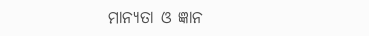ମାନ୍ୟତା ଓ ଜ୍ଞାନ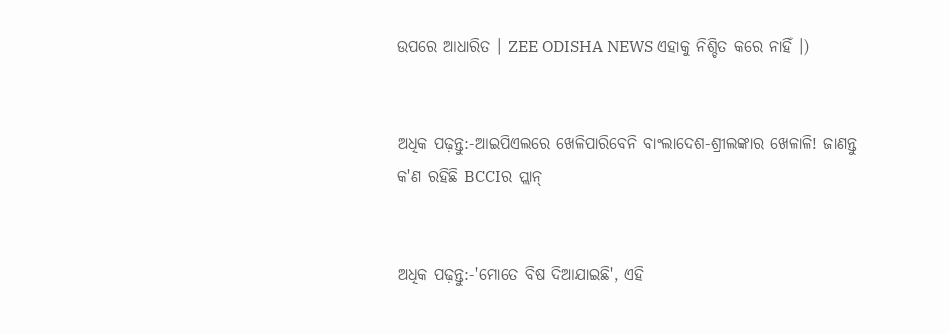ଉପରେ ଆଧାରିତ । ZEE ODISHA NEWS ଏହାକୁ ନିଶ୍ଚିତ କରେ ନାହିଁ ।)


ଅଧିକ ପଢ଼ନ୍ତୁ:-ଆଇପିଏଲରେ ଖେଳିପାରିବେନି ବାଂଲାଦେଶ-ଶ୍ରୀଲଙ୍କାର ଖେଳାଳି! ଜାଣନ୍ତୁ କ'ଣ ରହିଛି BCCIର ପ୍ଲାନ୍


ଅଧିକ ପଢ଼ନ୍ତୁ:-'ମୋତେ ବିଷ ଦିଆଯାଇଛି', ଏହି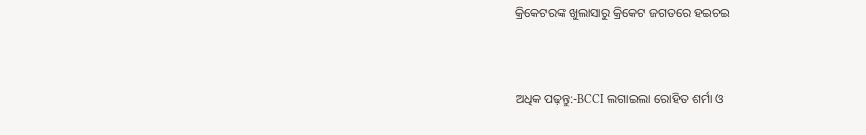କ୍ରିକେଟରଙ୍କ ଖୁଲାସାରୁ କ୍ରିକେଟ ଜଗତରେ ହଇଚଇ


ଅଧିକ ପଢ଼ନ୍ତୁ:-BCCI ଲଗାଇଲା ରୋହିତ ଶର୍ମା ଓ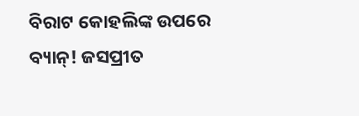ବିରାଟ କୋହଲିଙ୍କ ଉପରେ ବ୍ୟାନ୍! ଜସପ୍ରୀତ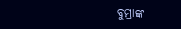ବୁମ୍ରାଙ୍କ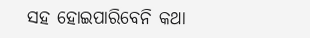ସହ ହୋଇପାରିବେନି କଥା